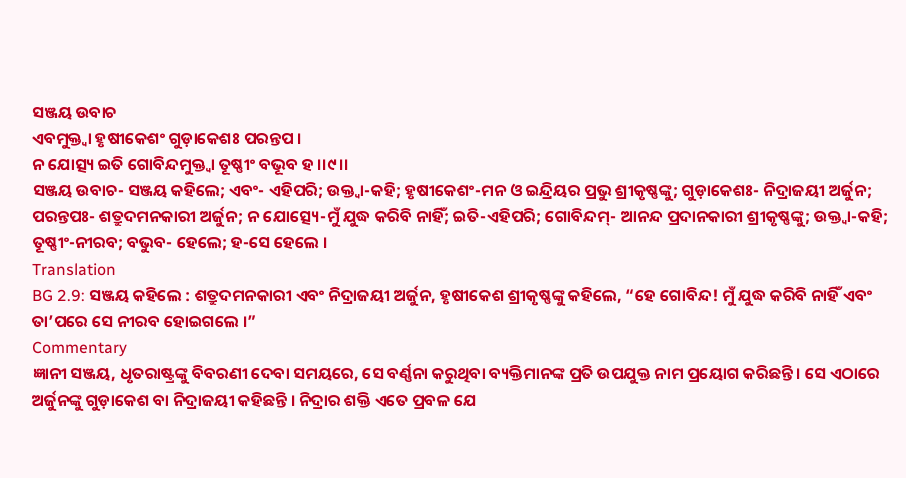ସଞ୍ଜୟ ଉବାଚ
ଏବମୁକ୍ତ୍ୱା ହୃଷୀକେଶଂ ଗୁଡ଼ାକେଶଃ ପରନ୍ତପ ।
ନ ଯୋତ୍ସ୍ୟ ଇତି ଗୋବିନ୍ଦମୁକ୍ତ୍ୱା ତୂଷ୍ଣୀଂ ବଭୂବ ହ ।।୯।।
ସଞ୍ଜୟ ଉବାଚ- ସଞ୍ଜୟ କହିଲେ; ଏବଂ- ଏହିପରି; ଉକ୍ତ୍ୱା-କହି; ହୃଷୀକେଶଂ-ମନ ଓ ଇନ୍ଦ୍ରିୟର ପ୍ରଭୁ ଶ୍ରୀକୃଷ୍ଣଙ୍କୁ; ଗୁଡ଼ାକେଶଃ- ନିଦ୍ରାଜୟୀ ଅର୍ଜୁନ; ପରନ୍ତପଃ- ଶତ୍ରୁଦମନକାରୀ ଅର୍ଜୁନ; ନ ଯୋତ୍ସ୍ୟେ-ମୁଁ ଯୁଦ୍ଧ କରିବି ନାହିଁ; ଇତି-ଏହିପରି; ଗୋବିନ୍ଦମ୍- ଆନନ୍ଦ ପ୍ରଦାନକାରୀ ଶ୍ରୀକୃଷ୍ଣଙ୍କୁ; ଉକ୍ତ୍ୱା-କହି; ତୂଷ୍ଣୀଂ-ନୀରବ; ବଭୁବ- ହେଲେ; ହ-ସେ ହେଲେ ।
Translation
BG 2.9: ସଞ୍ଜୟ କହିଲେ : ଶତ୍ରୁଦମନକାରୀ ଏବଂ ନିଦ୍ରାଜୟୀ ଅର୍ଜୁନ, ହୃଷୀକେଶ ଶ୍ରୀକୃଷ୍ଣଙ୍କୁ କହିଲେ, “ହେ ଗୋବିନ୍ଦ! ମୁଁ ଯୁଦ୍ଧ କରିବି ନାହିଁ ଏବଂ ତା’ପରେ ସେ ନୀରବ ହୋଇଗଲେ ।”
Commentary
ଜ୍ଞାନୀ ସଞ୍ଜୟ, ଧୃତରାଷ୍ଟ୍ରଙ୍କୁ ବିବରଣୀ ଦେବା ସମୟରେ, ସେ ବର୍ଣ୍ଣନା କରୁଥିବା ବ୍ୟକ୍ତିମାନଙ୍କ ପ୍ରତି ଉପଯୁକ୍ତ ନାମ ପ୍ରୟୋଗ କରିଛନ୍ତି । ସେ ଏଠାରେ ଅର୍ଜୁନଙ୍କୁ ଗୁଡ଼ାକେଶ ବା ନିଦ୍ରାଜୟୀ କହିଛନ୍ତି । ନିଦ୍ରାର ଶକ୍ତି ଏତେ ପ୍ରବଳ ଯେ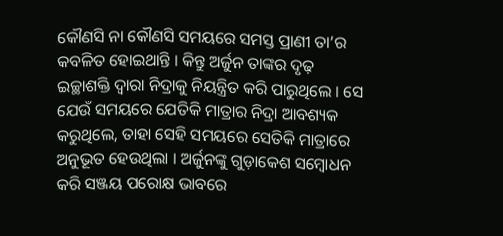କୌଣସି ନା କୌଣସି ସମୟରେ ସମସ୍ତ ପ୍ରାଣୀ ତା’ର କବଳିତ ହୋଇଥାନ୍ତି । କିନ୍ତୁ ଅର୍ଜୁନ ତାଙ୍କର ଦୃଢ଼ ଇଚ୍ଛାଶକ୍ତି ଦ୍ୱାରା ନିଦ୍ରାକୁ ନିୟନ୍ତ୍ରିତ କରି ପାରୁଥିଲେ । ସେ ଯେଉଁ ସମୟରେ ଯେତିକି ମାତ୍ରାର ନିଦ୍ରା ଆବଶ୍ୟକ କରୁଥିଲେ, ତାହା ସେହି ସମୟରେ ସେତିକି ମାତ୍ରାରେ ଅନୁଭୂତ ହେଉଥିଲା । ଅର୍ଜୁନଙ୍କୁ ଗୁଡ଼ାକେଶ ସମ୍ବୋଧନ କରି ସଞ୍ଜୟ ପରୋକ୍ଷ ଭାବରେ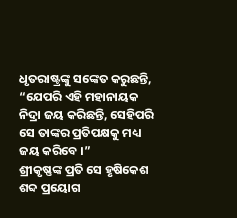ଧୃତରାଷ୍ଟ୍ରଙ୍କୁ ସଙ୍କେତ କରୁଛନ୍ତି, “ଯେପରି ଏହି ମହାନାୟକ ନିଦ୍ରା ଜୟ କରିଛନ୍ତି, ସେହିପରି ସେ ତାଙ୍କର ପ୍ରତିପକ୍ଷକୁ ମଧ୍ୟ ଜୟ କରିବେ ।”
ଶ୍ରୀକୃଷ୍ଣଙ୍କ ପ୍ରତି ସେ ହୃଷିକେଶ ଶବ୍ଦ ପ୍ରୟୋଗ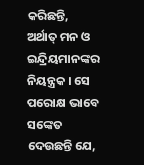କରିଛନ୍ତି, ଅର୍ଥାତ୍ ମନ ଓ ଇନ୍ଦ୍ରିୟମାନଙ୍କର ନିୟନ୍ତ୍ରକ । ସେ ପରୋକ୍ଷ ଭାବେ ସଙ୍କେତ ଦେଉଛନ୍ତି ଯେ,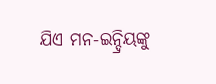ଯିଏ ମନ-ଇନ୍ଦ୍ରିୟଙ୍କୁ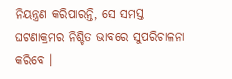ନିୟନ୍ତ୍ରଣ କରିପାରନ୍ତି, ସେ ସମସ୍ତ ଘଟଣାକ୍ରମର ନିଶ୍ଚିତ ଭାବରେ ସୁପରିଚାଳନା କରିବେ ।